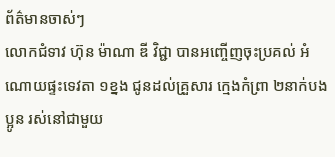ព័ត៌មានចាស់ៗ
លោកជំទាវ ហ៊ុន ម៉ាណា ឌី វិជ្ជា បានអញ្ចើញចុះប្រគល់ អំណោយផ្ទះទេវតា ១ខ្នង ជូនដល់គ្រួសារ ក្មេងកំព្រា ២នាក់បងប្អូន រស់នៅជាមួយ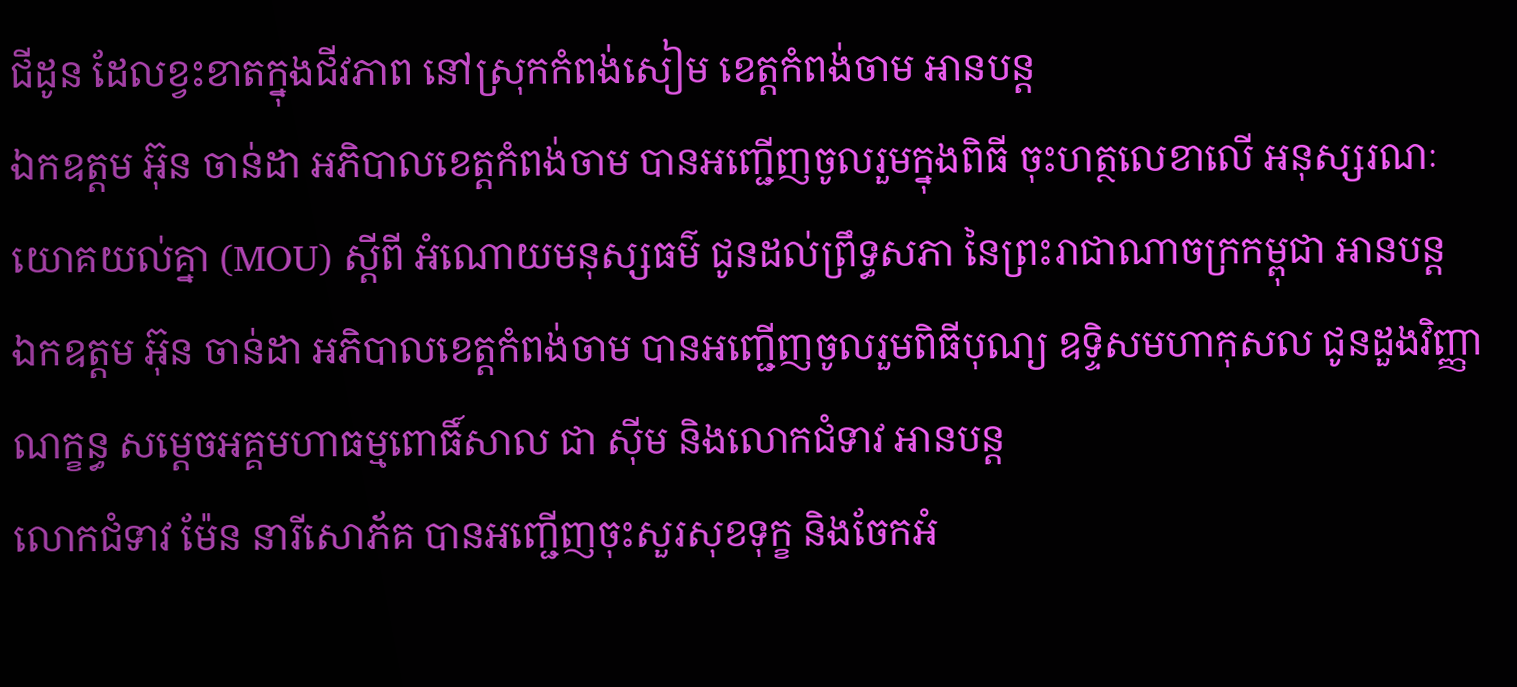ជីដូន ដែលខ្វះខាតក្នុងជីវភាព នៅស្រុកកំពង់សៀម ខេត្តកំពង់ចាម អានបន្ត
ឯកឧត្តម អ៊ុន ចាន់ដា អភិបាលខេត្តកំពង់ចាម បានអញ្ជើញចូលរួមក្នុងពិធី ចុះហត្ថលេខាលើ អនុស្សរណៈយោគយល់គ្នា (MOU) ស្ដីពី អំណោយមនុស្សធម៌ ជូនដល់ព្រឹទ្ធសភា នៃព្រះរាជាណាចក្រកម្ពុជា អានបន្ត
ឯកឧត្តម អ៊ុន ចាន់ដា អភិបាលខេត្តកំពង់ចាម បានអញ្ជើញចូលរួមពិធីបុណ្យ ឧទ្ទិសមហាកុសល ជូនដួងវិញ្ញាណក្ខន្ធ សម្តេចអគ្គមហាធម្មពោធិ៍សាល ជា ស៊ីម និងលោកជំទាវ អានបន្ត
លោកជំទាវ ម៉ែន នារីសោភ័គ បានអញ្ជើញចុះសួរសុខទុក្ខ និងចែកអំ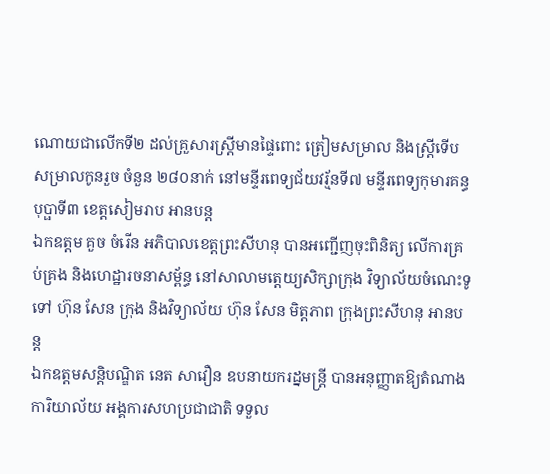ណោយជាលើកទី២ ដល់គ្រួសារស្ត្រីមានផ្ទៃពោះ ត្រៀមសម្រាល និងស្ត្រីទើបសម្រាលកូនរួច ចំនួន ២៨០នាក់ នៅមន្ទីរពេទ្យជ័យវរ្ម័នទី៧ មន្ទីរពេទ្យកុមារគន្ធបុប្ផាទី៣ ខេត្តសៀមរាប អានបន្ត
ឯកឧត្តម គួច ចំរើន អភិបាលខេត្តព្រះសីហនុ បានអញ្ជើញចុះពិនិត្យ លើការគ្រប់គ្រង និងហេដ្ឋារចនាសម្ព័ន្ធ នៅសាលាមត្តេយ្យសិក្សាក្រុង វិទ្យាល័យចំណេះទូទៅ ហ៊ុន សែន ក្រុង និងវិទ្យាល័យ ហ៊ុន សែន មិត្តភាព ក្រុងព្រះសីហនុ អានបន្ត
ឯកឧត្តមសន្តិបណ្ឌិត នេត សាវឿន ឧបនាយករដ្នមន្ត្រី បានអនុញ្ញាតឱ្យតំណាង ការិយាល័យ អង្គការសហប្រជាជាតិ ទទួល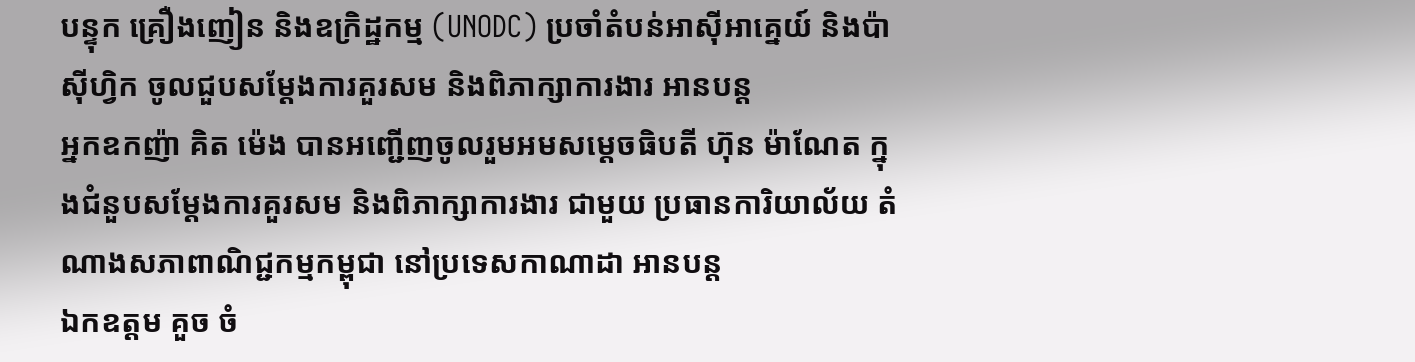បន្ទុក គ្រឿងញៀន និងឧក្រិដ្ឋកម្ម (UNODC) ប្រចាំតំបន់អាស៊ីអាគ្នេយ៍ និងប៉ាស៊ីហ្វិក ចូលជួបសម្តែងការគួរសម និងពិភាក្សាការងារ អានបន្ត
អ្នកឧកញ៉ា គិត ម៉េង បានអញ្ជើញចូលរួមអមសម្តេចធិបតី ហ៊ុន ម៉ាណែត ក្នុងជំនួបសម្តែងការគួរសម និងពិភាក្សាការងារ ជាមួយ ប្រធានការិយាល័យ តំណាងសភាពាណិជ្ជកម្មកម្ពុជា នៅប្រទេសកាណាដា អានបន្ត
ឯកឧត្តម គួច ចំ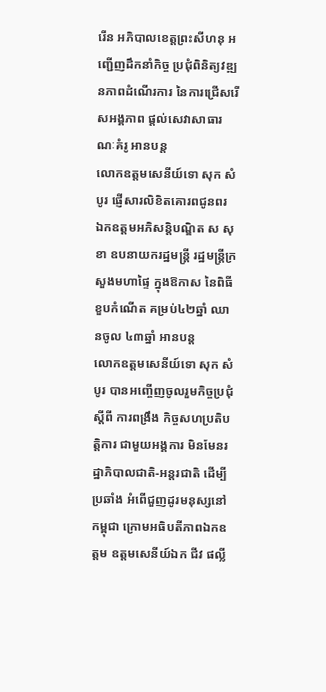រើន អភិបាលខេត្តព្រះសីហនុ អញ្ជើញដឹកនាំកិច្ច ប្រជុំពិនិត្យវឌ្ឍនភាពដំណើរការ នៃការជ្រើសរើសអង្គភាព ផ្តល់សេវាសាធារណៈគំរូ អានបន្ត
លោកឧត្តមសេនីយ៍ទោ សុក សំបូរ ផ្ញើសារលិខិតគោរពជូនពរ ឯកឧត្តមអភិសន្តិបណ្ឌិត ស សុខា ឧបនាយករដ្ឋមន្ត្រី រដ្ឋមន្ត្រីក្រសួងមហាផ្ទៃ ក្នុងឱកាស នៃពិធីខួបកំណើត គម្រប់៤២ឆ្នាំ ឈានចូល ៤៣ឆ្នាំ អានបន្ត
លោកឧត្តមសេនីយ៍ទោ សុក សំបូរ បានអញ្ចើញចូលរួមកិច្ចប្រជុំស្តីពី ការពង្រឹង កិច្ចសហប្រតិបត្តិការ ជាមួយអង្គការ មិនមែនរដ្ឋាភិបាលជាតិ-អន្តរជាតិ ដើម្បីប្រឆាំង អំពើជួញដូរមនុស្សនៅកម្ពុជា ក្រោមអធិបតីភាពឯកឧត្តម ឧត្តមសេនីយ៍ឯក ជីវ ផល្លី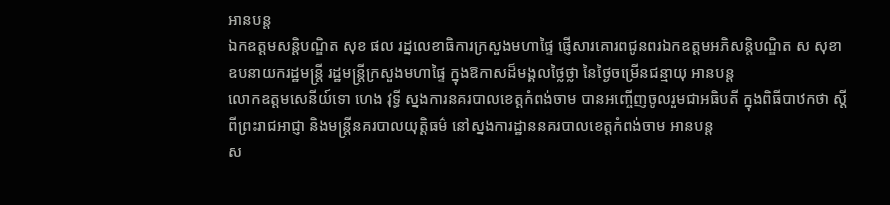អានបន្ត
ឯកឧត្ដមសន្តិបណ្ឌិត សុខ ផល រដ្នលេខាធិការក្រសួងមហាផ្ទៃ ផ្ញើសារគោរពជូនពរឯកឧត្តមអភិសន្តិបណ្ឌិត ស សុខា ឧបនាយករដ្ឋមន្ត្រី រដ្ឋមន្ត្រីក្រសួងមហាផ្ទៃ ក្នុងឱកាសដ៏មង្គលថ្លៃថ្លា នៃថ្ងៃចម្រើនជន្មាយុ អានបន្ត
លោកឧត្តមសេនីយ៍ទោ ហេង វុទ្ធី ស្នងការនគរបាលខេត្តកំពង់ចាម បានអញ្ចើញចូលរួមជាអធិបតី ក្នុងពិធីបាឋកថា ស្ដីពីព្រះរាជអាជ្ញា និងមន្ត្រីនគរបាលយុត្តិធម៌ នៅស្នងការដ្ឋាននគរបាលខេត្តកំពង់ចាម អានបន្ត
ស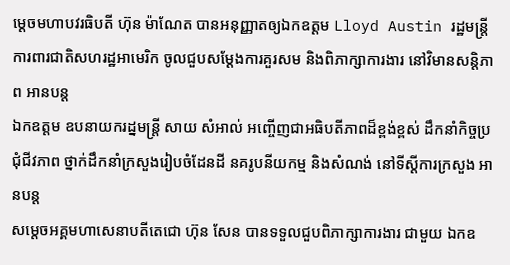ម្ដេចមហាបវរធិបតី ហ៊ុន ម៉ាណែត បានអនុញ្ញាតឲ្យឯកឧត្តម Lloyd Austin រដ្ឋមន្ត្រីការពារជាតិសហរដ្ឋអាមេរិក ចូលជួបសម្ដែងការគួរសម និងពិភាក្សាការងារ នៅវិមានសន្តិភាព អានបន្ត
ឯកឧត្តម ឧបនាយករដ្នមន្ត្រី សាយ សំអាល់ អញ្ចើញជាអធិបតីភាពដ៏ខ្ពង់ខ្ពស់ ដឹកនាំកិច្ចប្រជុំជីវភាព ថ្នាក់ដឹកនាំក្រសួងរៀបចំដែនដី នគរូបនីយកម្ម និងសំណង់ នៅទីស្ដីការក្រសួង អានបន្ត
សម្តេចអគ្គមហាសេនាបតីតេជោ ហ៊ុន សែន បានទទួលជួបពិភាក្សាការងារ ជាមួយ ឯកឧ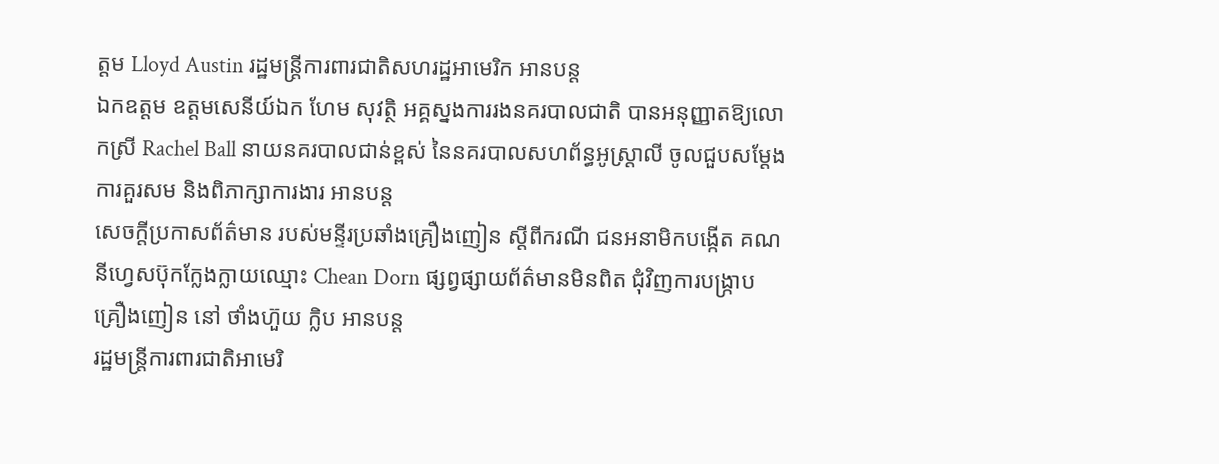ត្តម Lloyd Austin រដ្ឋមន្ត្រីការពារជាតិសហរដ្ឋអាមេរិក អានបន្ត
ឯកឧត្តម ឧត្តមសេនីយ៍ឯក ហែម សុវត្ថិ អគ្គស្នងការរងនគរបាលជាតិ បានអនុញ្ញាតឱ្យលោកស្រី Rachel Ball នាយនគរបាលជាន់ខ្ពស់ នៃនគរបាលសហព័ន្ធអូស្រ្តាលី ចូលជួបសម្ដែងការគួរសម និងពិភាក្សាការងារ អានបន្ត
សេចក្តីប្រកាសព័ត៌មាន របស់មន្ទីរប្រឆាំងគ្រឿងញៀន ស្តីពីករណី ជនអនាមិកបង្កើត គណនីហ្វេសប៊ុកក្លែងក្លាយឈ្មោះ Chean Dorn ផ្សព្វផ្សាយព័ត៌មានមិនពិត ជុំវិញការបង្ក្រាបគ្រឿងញៀន នៅ ថាំងហ៊ួយ ក្លិប អានបន្ត
រដ្ឋមន្ត្រីការពារជាតិអាមេរិ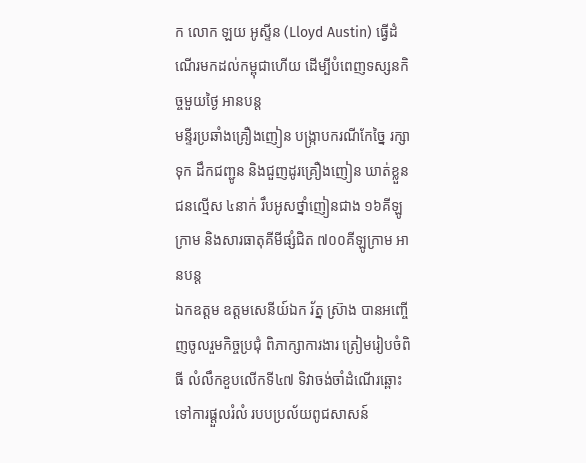ក លោក ឡយ អូស្ទីន (Lloyd Austin) ធ្វើដំណើរមកដល់កម្ពុជាហើយ ដើម្បីបំពេញទស្សនកិច្ចមួយថ្ងៃ អានបន្ត
មន្ទីរប្រឆាំងគ្រឿងញៀន បង្រ្កាបករណីកែច្នៃ រក្សាទុក ដឹកជញ្ជូន និងជួញដូរគ្រឿងញៀន ឃាត់ខ្លួនជនល្មើស ៤នាក់ រឹបអូសថ្នាំញៀនជាង ១៦គីឡូក្រាម និងសារធាតុគីមីផ្សំជិត ៧០០គីឡូក្រាម អានបន្ត
ឯកឧត្តម ឧត្តមសេនីយ៍ឯក រ័ត្ន ស្រ៊ាង បានអញ្ចើញចូលរួមកិច្ចប្រជុំ ពិភាក្សាការងារ ត្រៀមរៀបចំពិធី លំលឹកខួបលើកទី៤៧ ទិវាចង់ចាំដំណើរឆ្ពោះ ទៅការផ្តួលរំលំ របបប្រល័យពូជសាសន៍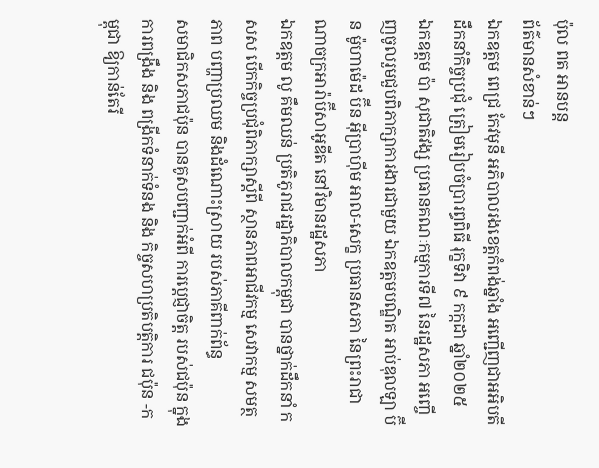ប៉ុល ពត អានបន្ត
ព័ត៌មានសំខាន់ៗ
ឯកឧត្តម ពេជ្រ កែវមុនី អភិបាលរងខេត្ដកំពង់ឆ្នាំង អញ្ជើញជាអអិបតីដឹកនាំកិច្ចប្រជុំ ត្រៀមរៀបចំប្រារព្ធពិធី រុក្ខទិវា ៩ កក្កដា ឆ្នាំ២០២៥
ឯកឧត្តម ប៉ា សុជាតិវង្ស ប្រធានគណៈកម្មការទី៧ នៃរដ្ឋសភា អញ្ចើញចូលរួមជួបពិភាក្សាការងារជាមួយ ឯកឧត្តមបណ្ឌិត អាប់ឌុលឡា ប៊ីន ម៉ូហាម៉េដ ប៊ីន អ៊ីប្រាហ៊ីម អាល-សេក្ខ ប្រធានសភា នៃព្រះរាជាណាចក្រអារ៉ាប៊ីសាអូឌីត នៅវិមានរដ្ឋសភា
ឯកឧត្តម លូ គឹមឈន់ ប្រតិភូរាជរដ្ឋាភិបាលកម្ពុជា បានថ្នាក់ដឹកនាំ កសស បើកកិច្ចប្រជុំពិភាក្សាស្តីពី ស្ថានភាពអាជីវកម្ម សេវាកម្ម សមត្ថភាព បញ្ហាប្រឈម និងដំណោះស្រាយ របស់ភាគីពាក់ព័ន្ធ
សមាជិកសភាជប៉ុន បានគូសបញ្ជាក់អំពី ការប្ដេជ្ញាចិត្ត របស់ជប៉ុន ក្នុងការពង្រឹង និង ពង្រីកទំនាក់ទំនង និង កិច្ចសហប្រតិបត្តិការ ជប៉ុន -កម្ពុជា ឱ្យកាន់តែរី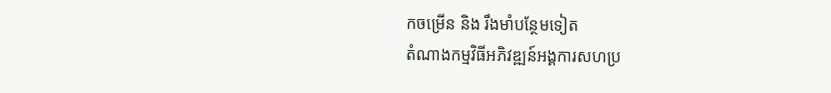កចម្រេីន និង រឹងមាំបន្ថែមទៀត
តំណាងកម្មវិធីអភិវឌ្ឍន៍អង្គការសហប្រ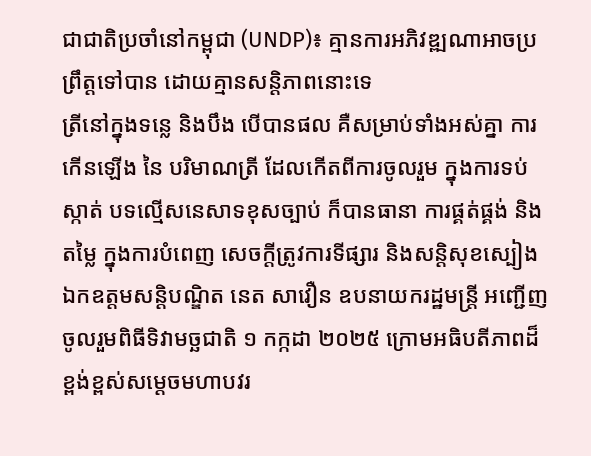ជាជាតិប្រចាំនៅកម្ពុជា (UNDP)៖ គ្មានការអភិវឌ្ឍណាអាចប្រព្រឹត្តទៅបាន ដោយគ្មានសន្តិភាពនោះទេ
ត្រីនៅក្នុងទន្លេ និងបឹង បើបានផល គឺសម្រាប់ទាំងអស់គ្នា ការកើនឡើង នៃ បរិមាណត្រី ដែលកើតពីការចូលរួម ក្នុងការទប់ស្កាត់ បទល្មើសនេសាទខុសច្បាប់ ក៏បានធានា ការផ្គត់ផ្គង់ និងតម្លៃ ក្នុងការបំពេញ សេចក្តីត្រូវការទីផ្សារ និងសន្តិសុខស្បៀង
ឯកឧត្តមសន្តិបណ្ឌិត នេត សាវឿន ឧបនាយករដ្ឋមន្រ្តី អញ្ជើញចូលរួមពិធីទិវាមច្ឆជាតិ ១ កក្កដា ២០២៥ ក្រោមអធិបតីភាពដ៏ខ្ពង់ខ្ពស់សម្តេចមហាបវរ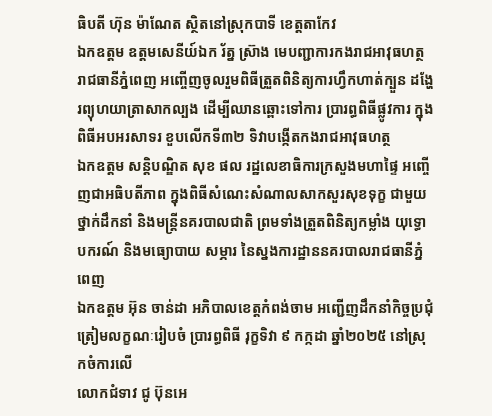ធិបតី ហ៊ុន ម៉ាណែត ស្ថិតនៅស្រុកបាទី ខេត្តតាកែវ
ឯកឧត្តម ឧត្តមសេនីយ៍ឯក រ័ត្ន ស៊្រាង មេបញ្ជាការកងរាជអាវុធហត្ថរាជធានីភ្នំពេញ អញ្ចើញចូលរួមពិធីត្រួតពិនិត្យការហ្វឹកហាត់ក្បួន ដង្ហែរព្យុហយាត្រាសាកល្បង ដើម្បីឈានឆ្ពោះទៅការ ប្រារព្ធពិធីផ្លូវការ ក្នុងពិធីអបអរសាទរ ខួបលើកទី៣២ ទិវាបង្កើតកងរាជអាវុធហត្ថ
ឯកឧត្តម សន្តិបណ្ឌិត សុខ ផល រដ្ឋលេខាធិការក្រសួងមហាផ្ទៃ អញ្ចើញជាអធិបតីភាព ក្នុងពិធីសំណេះសំណាលសាកសួរសុខទុក្ខ ជាមួយថ្នាក់ដឹកនាំ និងមន្រ្តីនគរបាលជាតិ ព្រមទាំងត្រួតពិនិត្យកម្លាំង យុទ្ធោបករណ៍ និងមធ្យោបាយ សម្ភារ នៃស្នងការដ្ឋាននគរបាលរាជធានីភ្នំពេញ
ឯកឧត្តម អ៊ុន ចាន់ដា អភិបាលខេត្តកំពង់ចាម អញ្ជើញដឹកនាំកិច្ចប្រជុំ ត្រៀមលក្ខណៈរៀបចំ ប្រារព្ធពិធី រុក្ខទិវា ៩ កក្កដា ឆ្នាំ២០២៥ នៅស្រុកចំការលើ
លោកជំទាវ ជូ ប៊ុនអេ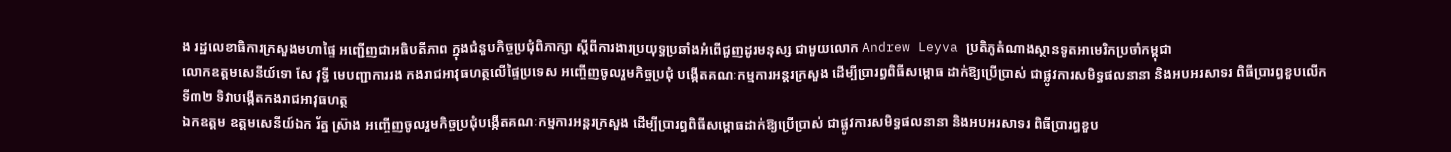ង រដ្ឋលេខាធិការក្រសួងមហាផ្ទៃ អញ្ជើញជាអធិបតីភាព ក្នុងជំនួបកិច្ចប្រជុំពិភាក្សា ស្តីពីការងារប្រយុទ្ធប្រឆាំងអំពើជួញដូរមនុស្ស ជាមួយលោក Andrew Leyva ប្រតិភូតំណាងស្ថានទូតអាមេរិកប្រចាំកម្ពុជា
លោកឧត្តមសេនីយ៍ទោ សែ វុទ្ធី មេបញ្ជាការរង កងរាជអាវុធហត្ថលើផ្ទៃប្រទេស អញ្ចើញចូលរួមកិច្ចប្រជុំ បង្កើតគណៈកម្មការអន្តរក្រសួង ដើម្បីប្រារព្ធពិធីសម្ពោធ ដាក់ឱ្យប្រើប្រាស់ ជាផ្លូវការសមិទ្ធផលនានា និងអបអរសាទរ ពិធីប្រារព្ធខួបលើកទី៣២ ទិវាបង្កើតកងរាជអាវុធហត្ថ
ឯកឧត្តម ឧត្តមសេនីយ៍ឯក រ័ត្ន ស្រ៊ាង អញ្ចើញចូលរួមកិច្ចប្រជុំបង្កើតគណៈកម្មការអន្តរក្រសួង ដើម្បីប្រារព្ធពិធីសម្ពោធដាក់ឱ្យប្រើប្រាស់ ជាផ្លូវការសមិទ្ធផលនានា និងអបអរសាទរ ពិធីប្រារព្ធខួប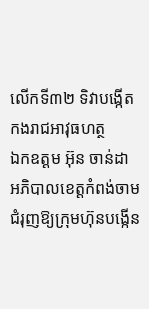លើកទី៣២ ទិវាបង្កើតកងរាជអាវុធហត្ថ
ឯកឧត្ដម អ៊ុន ចាន់ដា អភិបាលខេត្តកំពង់ចាម ជំរុញឱ្យក្រុមហ៊ុនបង្កេីន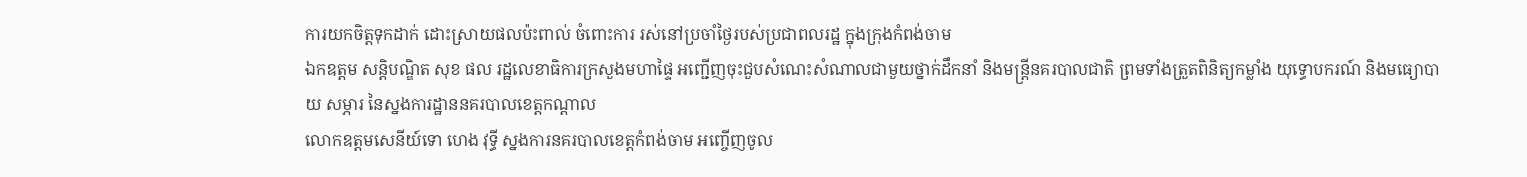ការយកចិត្តទុកដាក់ ដោះស្រាយផលប៉ះពាល់ ចំពោះការ រស់នៅប្រចាំថ្ងៃរបស់ប្រជាពលរដ្ឋ ក្នុងក្រុងកំពង់ចាម
ឯកឧត្តម សន្តិបណ្ឌិត សុខ ផល រដ្ឋលេខាធិការក្រសួងមហាផ្ទៃ អញ្ជើញចុះជួបសំណេះសំណាលជាមួយថ្នាក់ដឹកនាំ និងមន្រ្តីនគរបាលជាតិ ព្រមទាំងត្រួតពិនិត្យកម្លាំង យុទ្ធោបករណ៍ និងមធ្យោបាយ សម្ភារ នៃស្នងការដ្ឋាននគរបាលខេត្តកណ្តាល
លោកឧត្តមសេនីយ៍ទោ ហេង វុទ្ធី ស្នងការនគរបាលខេត្តកំពង់ចាម អញ្ចើញចូល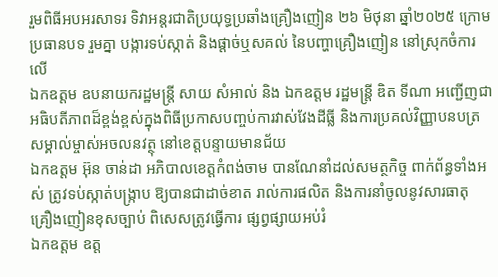រួមពិធីអបអរសាទរ ទិវាអន្តរជាតិប្រយុទ្ធប្រឆាំងគ្រឿងញៀន ២៦ មិថុនា ឆ្នាំ២០២៥ ក្រោមប្រធានបទ រួមគ្នា បង្ការទប់ស្កាត់ និងផ្ដាច់ឬសគល់ នៃបញ្ហាគ្រឿងញៀន នៅស្រុកចំការលេី
ឯកឧត្តម ឧបនាយករដ្ឋមន្រ្តី សាយ សំអាល់ និង ឯកឧត្តម រដ្ឋមន្រ្តី ឌិត ទីណា អញ្ជេីញជាអធិបតីភាពដ៏ខ្ពង់ខ្ពស់ក្នុងពិធីប្រកាសបញ្ចប់ការវាស់វែងដីធ្លី និងការប្រគល់វិញ្ញាបនបត្រ សម្គាល់ម្ចាស់អចលនវត្ថុ នៅខេត្តបន្ទាយមានជ័យ
ឯកឧត្តម អ៊ុន ចាន់ដា អភិបាលខេត្តកំពង់ចាម បានណែនាំដល់សមត្ថកិច្ច ពាក់ព័ន្ធទាំងអស់ ត្រូវទប់ស្កាត់បង្ក្រាប ឱ្យបានជាដាច់ខាត រាល់ការផលិត និងការនាំចូលនូវសារធាតុ គ្រឿងញៀនខុសច្បាប់ ពិសេសត្រូវធ្វើការ ផ្សព្វផ្សាយអប់រំ
ឯកឧត្តម ឧត្ដ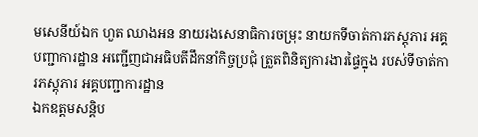មសេនីយ៍ឯក ហួត ឈាងអន នាយរងសេនាធិការចម្រុះ នាយកទីចាត់ការភស្តុភារ អគ្គបញ្ជាការដ្ឋាន អញ្ជើញជាអធិបតីដឹកនាំកិច្ចប្រជុំ ត្រួតពិនិត្យការងារផ្ទៃក្នុង របស់ទីចាត់ការភស្តុភារ អគ្គបញ្ជាការដ្ឋាន
ឯកឧត្ដមសន្តិប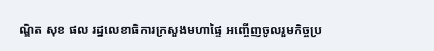ណ្ឌិត សុខ ផល រដ្នលេខាធិការក្រសួងមហាផ្ទៃ អញ្ចើញចូលរួមកិច្ចប្រ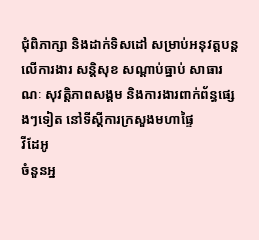ជុំពិភាក្សា និងដាក់ទិសដៅ សម្រាប់អនុវត្តបន្តលើការងារ សន្តិសុខ សណ្តាប់ធ្នាប់ សាធារណៈ សុវត្តិភាពសង្គម និងការងារពាក់ព័ន្ធផ្សេងៗទៀត នៅទីស្តីការក្រសួងមហាផ្ទៃ
វីដែអូ
ចំនួនអ្ន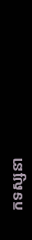កទស្សនា